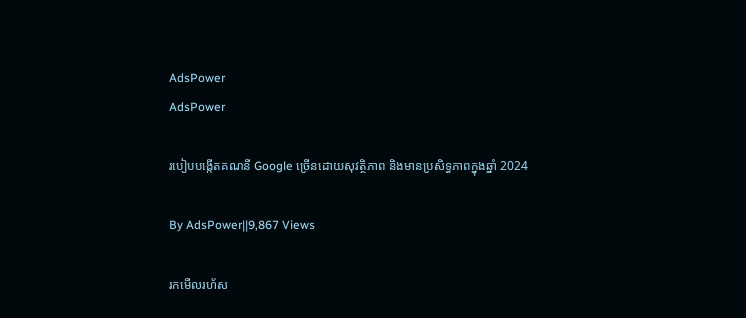AdsPower
AdsPower

របៀបបង្កើតគណនី Google ច្រើនដោយសុវត្ថិភាព និងមានប្រសិទ្ធភាពក្នុងឆ្នាំ 2024

By AdsPower||9,867 Views

រកមើលរហ័ស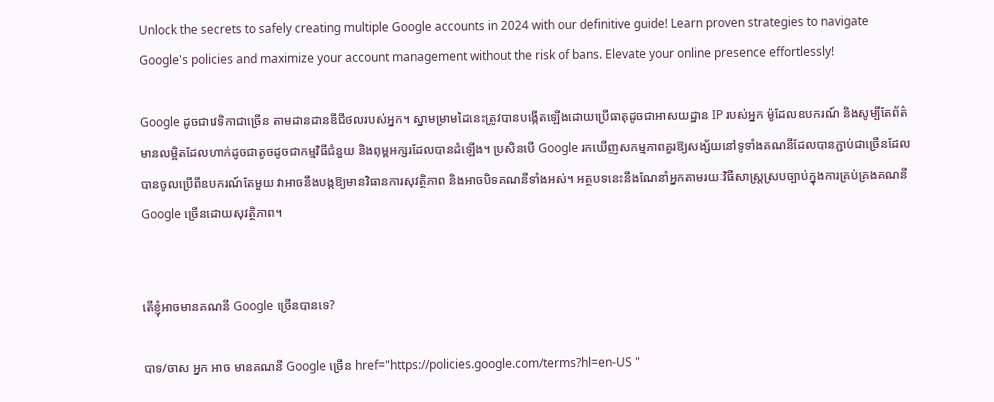Unlock the secrets to safely creating multiple Google accounts in 2024 with our definitive guide! Learn proven strategies to navigate Google's policies and maximize your account management without the risk of bans. Elevate your online presence effortlessly!

Google ដូចជាវេទិកាជាច្រើន តាមដានដានឌីជីថលរបស់អ្នក។ ស្នាមម្រាមដៃនេះត្រូវបានបង្កើតឡើងដោយប្រើធាតុដូចជាអាសយដ្ឋាន IP របស់អ្នក ម៉ូដែលឧបករណ៍ និងសូម្បីតែព័ត៌មានលម្អិតដែលហាក់ដូចជាតូចដូចជាកម្មវិធីជំនួយ និងពុម្ពអក្សរដែលបានដំឡើង។ ប្រសិនបើ Google រកឃើញសកម្មភាពគួរឱ្យសង្ស័យនៅទូទាំងគណនីដែលបានភ្ជាប់ជាច្រើនដែលបានចូលប្រើពីឧបករណ៍តែមួយ វាអាចនឹងបង្កឱ្យមានវិធានការសុវត្ថិភាព និងអាចបិទគណនីទាំងអស់។ អត្ថបទនេះនឹងណែនាំអ្នកតាមរយៈវិធីសាស្រ្តស្របច្បាប់ក្នុងការគ្រប់គ្រងគណនី Google ច្រើនដោយសុវត្ថិភាព។


តើខ្ញុំអាចមានគណនី Google ច្រើនបានទេ?

បាទ/ចាស អ្នក អាច មានគណនី Google ច្រើន href="https://policies.google.com/terms?hl=en-US "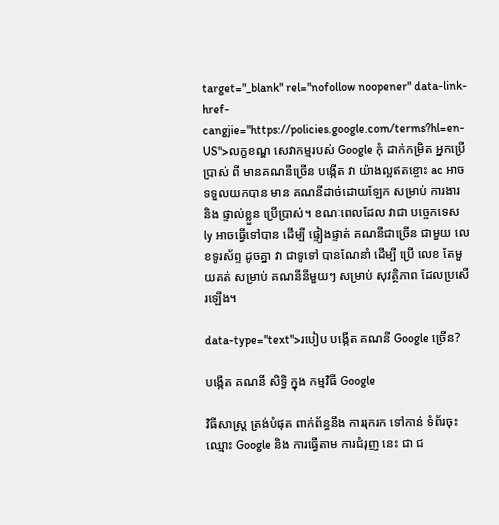target="_blank" rel="nofollow noopener" data-link-href-cangjie="https://policies.google.com/terms?hl=en-US">លក្ខខណ្ឌ សេវាកម្មរបស់ Google កុំ ដាក់កម្រិត អ្នកប្រើប្រាស់ ពី មានគណនីច្រើន បង្កើត វា យ៉ាងល្អឥតខ្ចោះ ac អាចទទួលយកបាន មាន គណនីដាច់ដោយឡែក សម្រាប់ ការងារ និង ផ្ទាល់ខ្លួន ប្រើប្រាស់។ ខណៈពេលដែល វាជា បច្ចេកទេស ly អាចធ្វើទៅបាន ដើម្បី ផ្ទៀងផ្ទាត់ គណនីជាច្រើន ជាមួយ លេខទូរស័ព្ទ ដូចគ្នា វា ជាទូទៅ បានណែនាំ ដើម្បី ប្រើ លេខ តែមួយគត់ សម្រាប់ គណនីនីមួយៗ សម្រាប់ សុវត្ថិភាព ដែលប្រសើរឡើង។

data-type="text">របៀប បង្កើត គណនី Google ច្រើន?

បង្កើត គណនី សិទ្ធិ ក្នុង កម្មវិធី Google

វិធីសាស្រ្ត ត្រង់បំផុត ពាក់ព័ន្ធនឹង ការរុករក ទៅកាន់ ទំព័រចុះឈ្មោះ Google និង ការធ្វើតាម ការជំរុញ នេះ ជា ជ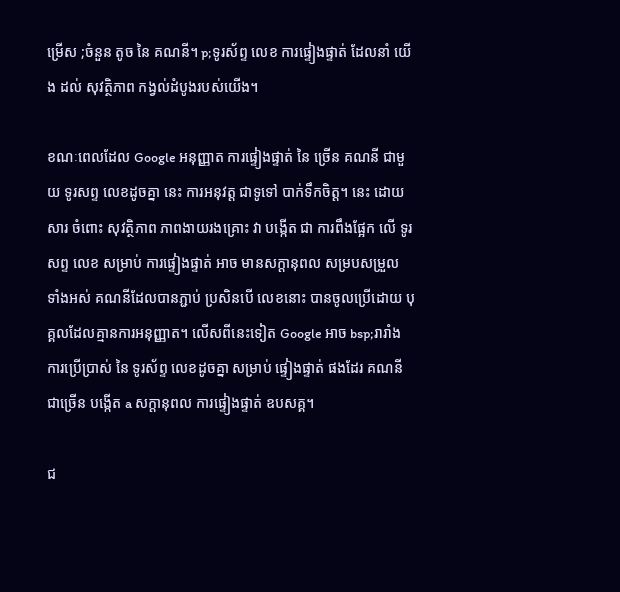ម្រើស ;ចំនួន តូច នៃ គណនី។ p;ទូរស័ព្ទ លេខ ការផ្ទៀងផ្ទាត់ ដែលនាំ យើង ដល់ សុវត្ថិភាព កង្វល់ដំបូងរបស់យើង។

ខណៈពេលដែល Google អនុញ្ញាត ការផ្ទៀងផ្ទាត់ នៃ ច្រើន គណនី ជាមួយ ទូរសព្ទ លេខដូចគ្នា នេះ ការអនុវត្ត ជាទូទៅ បាក់ទឹកចិត្ត។ នេះ ដោយសារ ចំពោះ សុវត្ថិភាព ភាពងាយរងគ្រោះ វា បង្កើត ជា ការពឹងផ្អែក លើ ទូរសព្ទ លេខ សម្រាប់ ការផ្ទៀងផ្ទាត់ អាច មានសក្តានុពល សម្របសម្រួល ទាំងអស់ គណនីដែលបានភ្ជាប់ ប្រសិនបើ លេខនោះ បានចូលប្រើដោយ បុគ្គលដែលគ្មានការអនុញ្ញាត។ លើសពីនេះទៀត Google អាច bsp;រារាំង ការប្រើប្រាស់ នៃ ទូរស័ព្ទ លេខដូចគ្នា សម្រាប់ ផ្ទៀងផ្ទាត់ ផងដែរ គណនីជាច្រើន បង្កើត a សក្តានុពល ការផ្ទៀងផ្ទាត់ ឧបសគ្គ។

ជ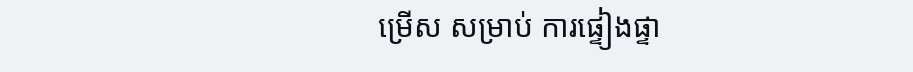ម្រើស សម្រាប់ ការផ្ទៀងផ្ទា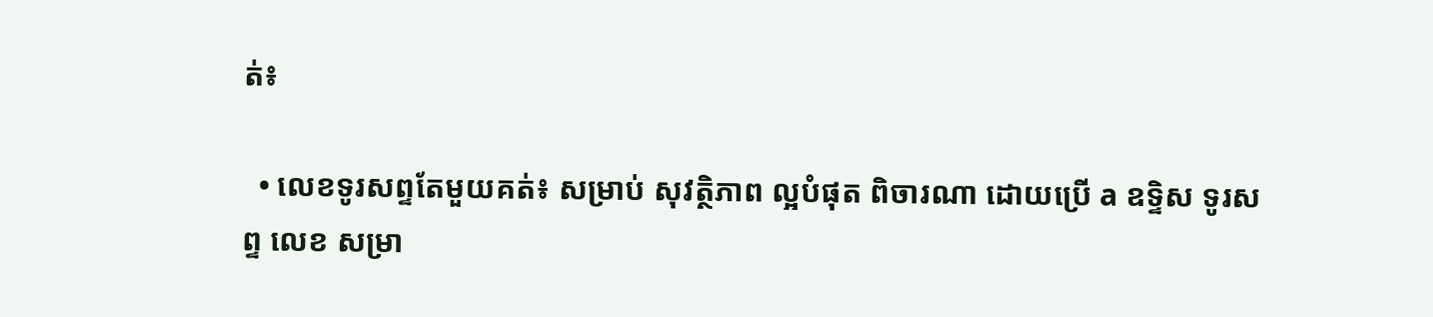ត់៖

  • លេខទូរសព្ទតែមួយគត់៖ សម្រាប់ សុវត្ថិភាព ល្អបំផុត ពិចារណា ដោយប្រើ a ឧទ្ទិស ទូរសព្ទ លេខ សម្រា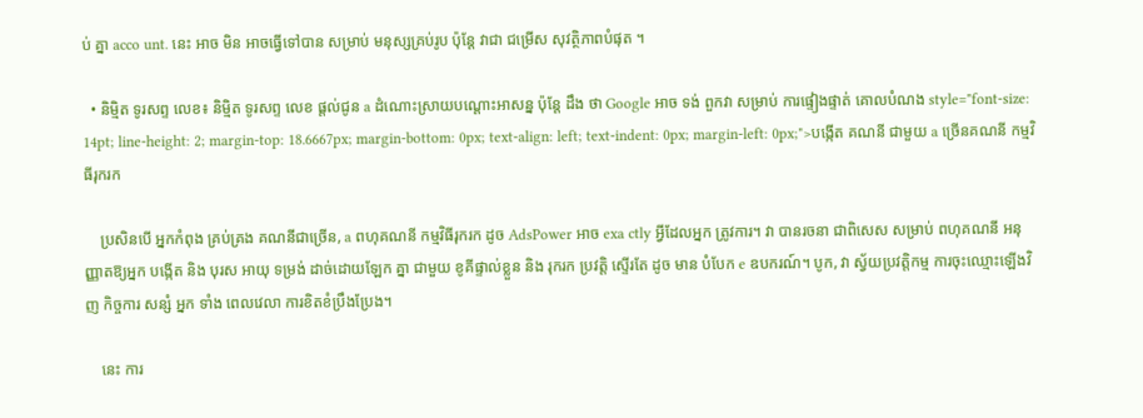ប់ គ្នា acco unt. នេះ អាច មិន អាចធ្វើទៅបាន សម្រាប់ មនុស្សគ្រប់រូប ប៉ុន្តែ វាជា ជម្រើស សុវត្ថិភាពបំផុត ។

  • និម្មិត ទូរសព្ទ លេខ៖ និម្មិត ទូរសព្ទ លេខ ផ្តល់ជូន a ដំណោះស្រាយបណ្តោះអាសន្ន ប៉ុន្តែ ដឹង ថា Google អាច ទង់ ពួកវា សម្រាប់ ការផ្ទៀងផ្ទាត់ គោលបំណង style="font-size: 14pt; line-height: 2; margin-top: 18.6667px; margin-bottom: 0px; text-align: left; text-indent: 0px; margin-left: 0px;">បង្កើត គណនី ជាមួយ a ច្រើនគណនី កម្មវិធីរុករក

    ប្រសិនបើ អ្នកកំពុង គ្រប់គ្រង គណនីជាច្រើន, a ពហុគណនី កម្មវិធីរុករក ដូច AdsPower អាច exa ctly អ្វីដែលអ្នក ត្រូវការ។ វា បានរចនា ជាពិសេស សម្រាប់ ពហុគណនី អនុញ្ញាតឱ្យអ្នក បង្កើត និង បុរស អាយុ ទម្រង់ ដាច់ដោយឡែក គ្នា ជាមួយ ខូគីផ្ទាល់ខ្លួន និង រុករក ប្រវត្តិ ស្ទើរតែ ដូច មាន បំបែក e ឧបករណ៍។ បូក, វា ស្វ័យប្រវត្តិកម្ម ការចុះឈ្មោះឡើងវិញ កិច្ចការ សន្សំ អ្នក ទាំង ពេលវេលា ការខិតខំប្រឹងប្រែង។

    នេះ ការ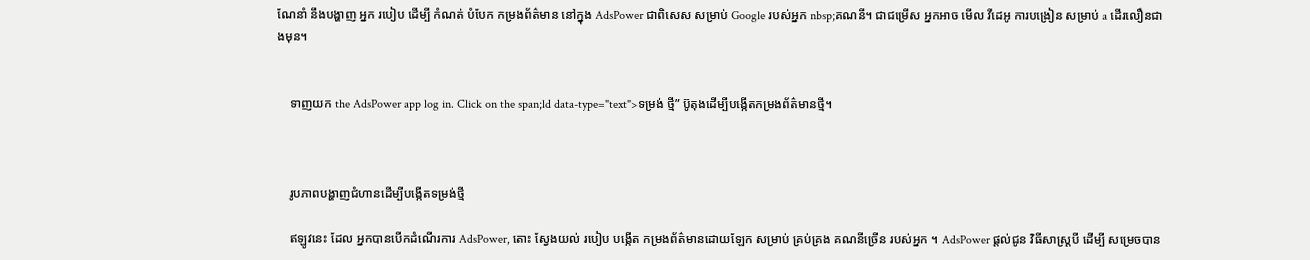ណែនាំ នឹងបង្ហាញ អ្នក របៀប ដើម្បី កំណត់ បំបែក កម្រងព័ត៌មាន នៅក្នុង AdsPower ជាពិសេស សម្រាប់ Google របស់អ្នក nbsp;គណនី។ ជាជម្រើស អ្នកអាច មើល វីដេអូ ការបង្រៀន សម្រាប់ a ដើរលឿនជាងមុន។


    ទាញយក the AdsPower app log in. Click on the span;ld data-type="text">ទម្រង់ ថ្មី” ប៊ូតុងដើម្បីបង្កើតកម្រងព័ត៌មានថ្មី។



    រូបភាពបង្ហាញជំហានដើម្បីបង្កើតទម្រង់ថ្មី

    ឥឡូវនេះ ដែល អ្នកបានបើកដំណើរការ AdsPower, តោះ ស្វែងយល់ របៀប បង្កើត កម្រងព័ត៌មានដោយឡែក សម្រាប់ គ្រប់គ្រង គណនីច្រើន របស់អ្នក ។ AdsPower ផ្តល់ជូន វិធីសាស្រ្តបី ដើម្បី សម្រេចបាន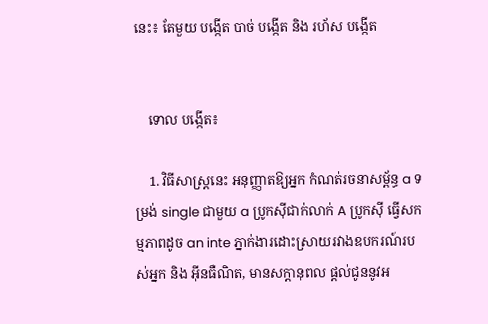នេះ៖ តែមួយ បង្កើត បាច់ បង្កើត និង រហ័ស បង្កើត


    ទោល បង្កើត៖

    1. វិធីសាស្រ្តនេះ អនុញ្ញាតឱ្យអ្នក កំណត់រចនាសម្ព័ន្ធ a ទម្រង់ single ជាមួយ a ប្រូកស៊ីជាក់លាក់ A ប្រូកស៊ី ធ្វើសកម្មភាពដូច an inte ភ្នាក់ងារដោះស្រាយរវាងឧបករណ៍របស់អ្នក និង អ៊ីនធឺណិត, មានសក្តានុពល ផ្តល់ជូននូវអ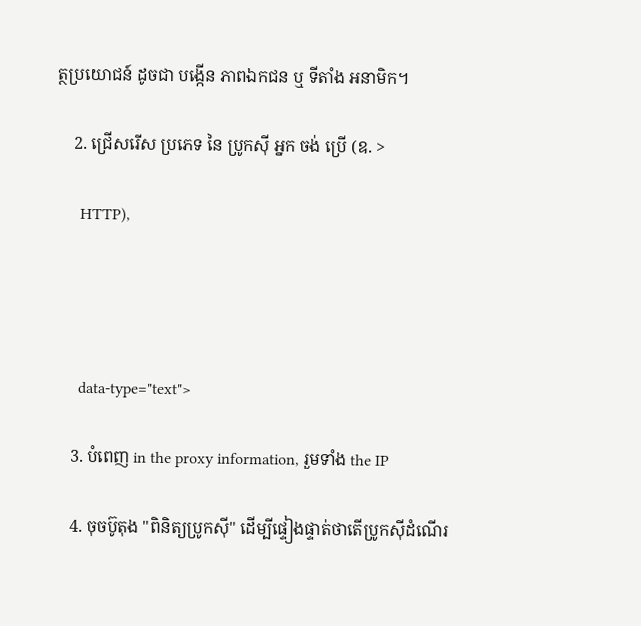ត្ថប្រយោជន៍ ដូចជា បង្កើន ភាពឯកជន ឬ ទីតាំង អនាមិក។

    2. ជ្រើសរើស ប្រភេទ នៃ ប្រូកស៊ី អ្នក ចង់ ប្រើ (ឧ. >

      HTTP),




      data-type="text">

    3. បំពេញ in the proxy information, រួមទាំង the IP

    4. ចុចប៊ូតុង "ពិនិត្យប្រូកស៊ី" ដើម្បីផ្ទៀងផ្ទាត់ថាតើប្រូកស៊ីដំណើរ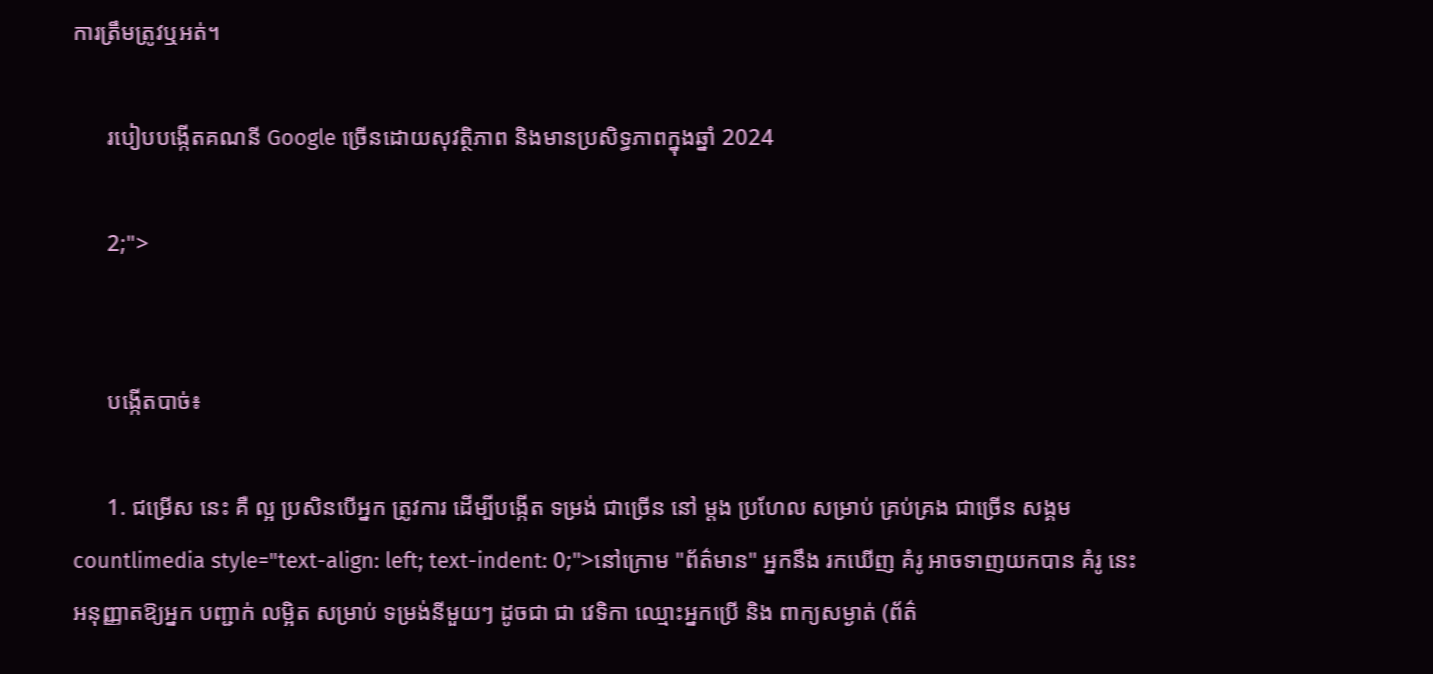ការត្រឹមត្រូវឬអត់។

      របៀបបង្កើតគណនី Google ច្រើនដោយសុវត្ថិភាព និងមានប្រសិទ្ធភាពក្នុងឆ្នាំ 2024

      2;">


      បង្កើតបាច់៖

      1. ជម្រើស នេះ គឺ ល្អ ប្រសិនបើអ្នក ត្រូវការ ដើម្បីបង្កើត ទម្រង់ ជាច្រើន នៅ ម្ដង ប្រហែល សម្រាប់ គ្រប់គ្រង ជាច្រើន សង្គម countlimedia style="text-align: left; text-indent: 0;">នៅក្រោម "ព័ត៌មាន" អ្នកនឹង រកឃើញ គំរូ អាចទាញយកបាន គំរូ នេះ អនុញ្ញាតឱ្យអ្នក បញ្ជាក់ លម្អិត សម្រាប់ ទម្រង់នីមួយៗ ដូចជា ជា វេទិកា ឈ្មោះអ្នកប្រើ និង ពាក្យសម្ងាត់ (ព័ត៌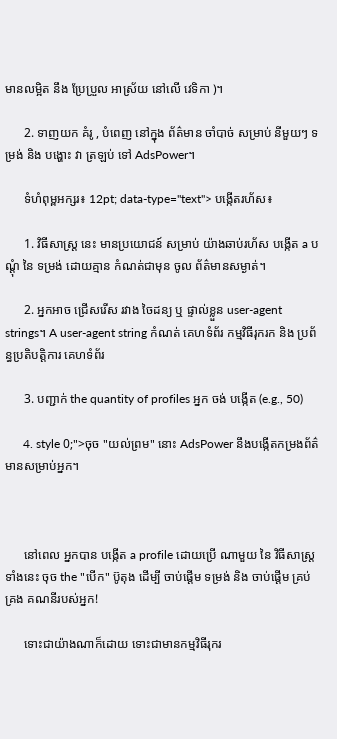មានលម្អិត នឹង ប្រែប្រួល អាស្រ័យ នៅលើ វេទិកា )។

      2. ទាញយក គំរូ , បំពេញ នៅក្នុង ព័ត៌មាន ចាំបាច់ សម្រាប់ នីមួយៗ ទម្រង់ និង បង្ហោះ វា ត្រឡប់ ទៅ AdsPower។

      ទំហំពុម្ពអក្សរ៖ 12pt; data-type="text"> បង្កើតរហ័ស៖

      1. វិធីសាស្រ្ត នេះ មានប្រយោជន៍ សម្រាប់ យ៉ាងឆាប់រហ័ស បង្កើត a បណ្តុំ នៃ ទម្រង់ ដោយគ្មាន កំណត់ជាមុន ចូល ព័ត៌មានសម្ងាត់។

      2. អ្នកអាច ជ្រើសរើស រវាង ចៃដន្យ ឬ ផ្ទាល់ខ្លួន user-agent strings។ A user-agent string កំណត់ គេហទំព័រ កម្មវិធីរុករក និង ប្រព័ន្ធប្រតិបត្តិការ គេហទំព័រ

      3. បញ្ជាក់ the quantity of profiles អ្នក ចង់ បង្កើត (e.g., 50)

      4. style 0;">ចុច "យល់ព្រម" នោះ AdsPower នឹងបង្កើតកម្រងព័ត៌មានសម្រាប់អ្នក។



      នៅពេល អ្នកបាន បង្កើត a profile ដោយប្រើ ណាមួយ នៃ វិធីសាស្រ្តទាំងនេះ ចុច the "បើក" ប៊ូតុង ដើម្បី ចាប់ផ្ដើម ទម្រង់ និង ចាប់ផ្ដើម គ្រប់គ្រង គណនីរបស់អ្នក!

      ទោះជាយ៉ាងណាក៏ដោយ ទោះជាមានកម្មវិធីរុករ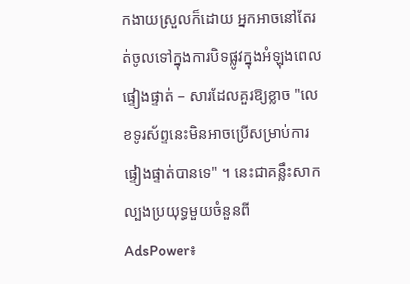កងាយស្រួលក៏ដោយ អ្នកអាចនៅតែរត់ចូលទៅក្នុងការបិទផ្លូវក្នុងអំឡុងពេលផ្ទៀងផ្ទាត់ – សារដែលគួរឱ្យខ្លាច "លេខទូរស័ព្ទនេះមិនអាចប្រើសម្រាប់ការផ្ទៀងផ្ទាត់បានទេ" ។ នេះជាគន្លឹះសាកល្បងប្រយុទ្ធមួយចំនួនពី AdsPower៖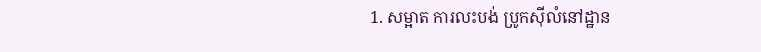1. សម្អាត ការលះបង់ ប្រូកស៊ីលំនៅដ្ឋាន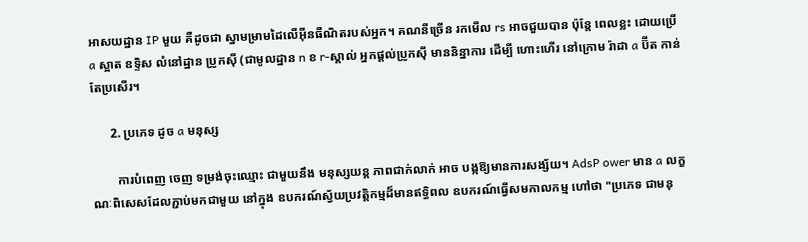អាសយដ្ឋាន IP មួយ គឺដូចជា ស្នាមម្រាមដៃលើអ៊ីនធឺណិតរបស់អ្នក។ គណនីច្រើន រកមើល rs អាចជួយបាន ប៉ុន្តែ ពេលខ្លះ ដោយប្រើ a ស្អាត ឧទ្ទិស លំនៅដ្ឋាន ប្រូកស៊ី (ជាមូលដ្ឋាន n ខ r-ស្គាល់ អ្នកផ្តល់ប្រូកស៊ី មាននិន្នាការ ដើម្បី ហោះហើរ នៅក្រោម រ៉ាដា a ប៊ីត កាន់តែប្រសើរ។

      2. ប្រភេទ ដូច a មនុស្ស

        ការបំពេញ ចេញ ទម្រង់ចុះឈ្មោះ ជាមួយនឹង មនុស្សយន្ត ភាពជាក់លាក់ អាច បង្កឱ្យមានការសង្ស័យ។ AdsP ower មាន a លក្ខណៈពិសេសដែលភ្ជាប់មកជាមួយ នៅក្នុង ឧបករណ៍ស្វ័យប្រវត្តិកម្មដ៏មានឥទ្ធិពល ឧបករណ៍ធ្វើសមកាលកម្ម ហៅថា "ប្រភេទ ជាមនុ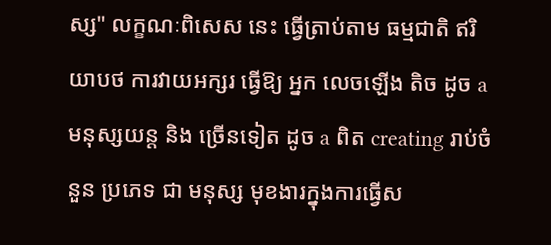ស្ស" លក្ខណៈពិសេស នេះ ធ្វើត្រាប់តាម ធម្មជាតិ ឥរិយាបថ ការវាយអក្សរ ធ្វើឱ្យ អ្នក លេចឡើង តិច ដូច a មនុស្សយន្ត និង ច្រើនទៀត ដូច a ពិត creating រាប់ចំនួន ប្រភេទ ជា មនុស្ស មុខងារក្នុងការធ្វើស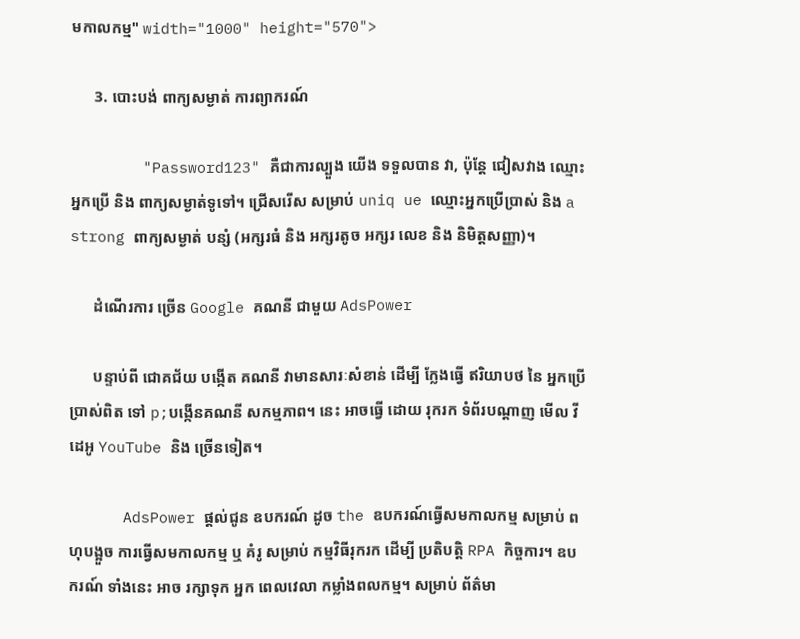មកាលកម្ម" width="1000" height="570">

      3. បោះបង់ ពាក្យសម្ងាត់ ការព្យាករណ៍

        "Password123" គឺជាការល្បួង យើង ទទួលបាន វា, ប៉ុន្តែ ជៀសវាង ឈ្មោះអ្នកប្រើ និង ពាក្យសម្ងាត់ទូទៅ។ ជ្រើសរើស សម្រាប់ uniq ue ឈ្មោះអ្នកប្រើប្រាស់ និង a strong ពាក្យសម្ងាត់ បន្សំ (អក្សរធំ និង អក្សរតូច អក្សរ លេខ និង និមិត្តសញ្ញា)។

      ដំណើរការ ច្រើន Google គណនី ជាមួយ AdsPower

      បន្ទាប់ពី ជោគជ័យ បង្កើត គណនី វាមានសារៈសំខាន់ ដើម្បី ក្លែងធ្វើ ឥរិយាបថ នៃ អ្នកប្រើប្រាស់ពិត ទៅ p;បង្កើនគណនី សកម្មភាព។ នេះ អាចធ្វើ ដោយ រុករក ទំព័របណ្ដាញ មើល វីដេអូ YouTube និង ច្រើនទៀត។

      AdsPower ផ្តល់ជូន ឧបករណ៍ ដូច the ឧបករណ៍ធ្វើសមកាលកម្ម សម្រាប់ ពហុបង្អួច ការធ្វើសមកាលកម្ម ឬ គំរូ សម្រាប់ កម្មវិធីរុករក ដើម្បី ប្រតិបត្តិ RPA កិច្ចការ។ ឧបករណ៍ ទាំងនេះ អាច រក្សាទុក អ្នក ពេលវេលា កម្លាំងពលកម្ម។ សម្រាប់ ព័ត៌មា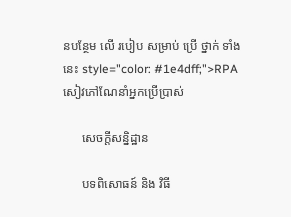នបន្ថែម លើ របៀប សម្រាប់ ប្រើ ថ្នាក់ ទាំងនេះ style="color: #1e4dff;">RPA សៀវភៅណែនាំអ្នកប្រើប្រាស់

      សេចក្តីសន្និដ្ឋាន

      បទពិសោធន៍ និង វិធី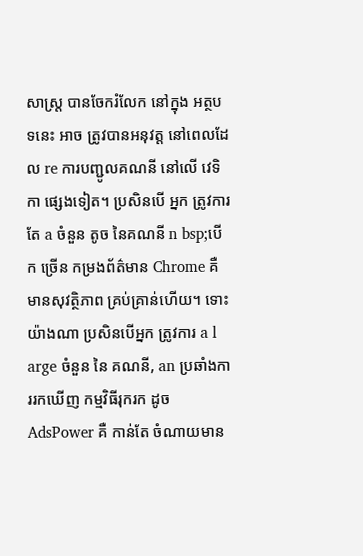សាស្រ្ត បានចែករំលែក នៅក្នុង អត្ថបទនេះ អាច ត្រូវបានអនុវត្ត នៅពេលដែល re ការបញ្ជូលគណនី នៅលើ វេទិកា ផ្សេងទៀត។ ប្រសិនបើ អ្នក ត្រូវការតែ a ចំនួន តូច នៃគណនី n bsp;បើក ច្រើន កម្រងព័ត៌មាន Chrome គឺ មានសុវត្ថិភាព គ្រប់គ្រាន់ហើយ។ ទោះយ៉ាងណា ប្រសិនបើអ្នក ត្រូវការ a l arge ចំនួន នៃ គណនី, an ប្រឆាំងការរកឃើញ កម្មវិធីរុករក ដូច AdsPower គឺ កាន់តែ ចំណាយមាន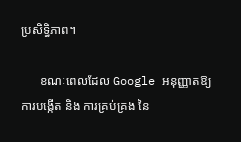ប្រសិទ្ធិភាព។

      ខណៈពេលដែល Google អនុញ្ញាតឱ្យ ការបង្កើត និង ការគ្រប់គ្រង នៃ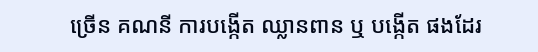ច្រើន គណនី ការបង្កើត ឈ្លានពាន ឬ បង្កើត ផងដែរ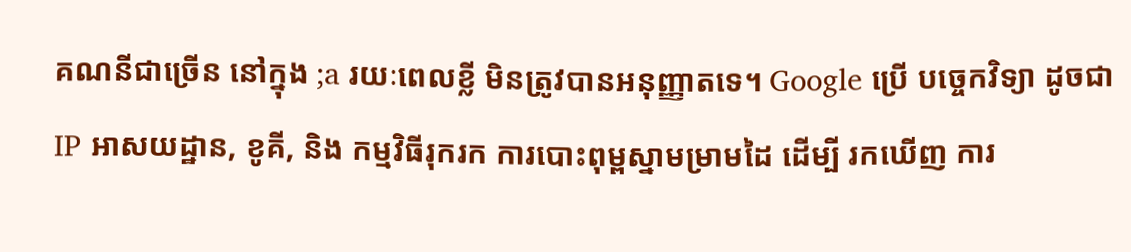គណនីជាច្រើន នៅក្នុង ;a រយៈពេលខ្លី មិនត្រូវបានអនុញ្ញាតទេ។ Google ប្រើ បច្ចេកវិទ្យា ដូចជា IP អាសយដ្ឋាន, ខូគី, និង កម្មវិធីរុករក ការបោះពុម្ពស្នាមម្រាមដៃ ដើម្បី រកឃើញ ការ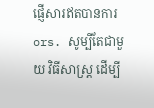ផ្ញើសារឥតបានការ ors. សូម្បីតែជាមួយ វិធីសាស្រ្ត ដើម្បី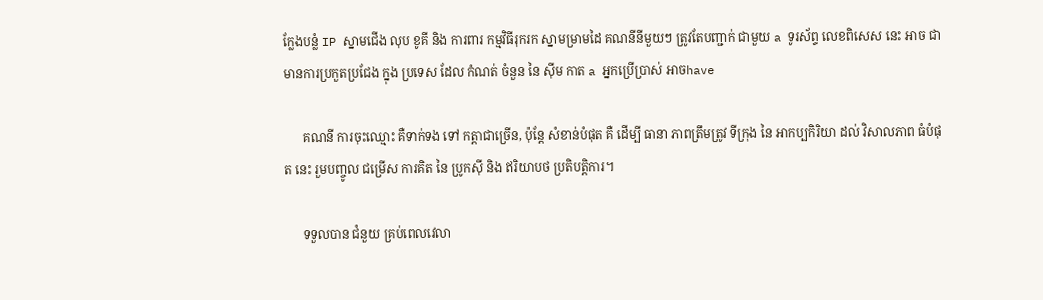ក្លែងបន្លំ IP ស្នាមជើង លុប ខូគី និង ការពារ កម្មវិធីរុករក ស្នាមម្រាមដៃ គណនីនីមួយៗ ត្រូវតែបញ្ជាក់ ជាមួយ a ទូរស័ព្ទ លេខពិសេស នេះ អាច ជា មានការប្រកួតប្រជែង ក្នុង ប្រទេស ដែល កំណត់ ចំនួន នៃ ស៊ីម កាត a អ្នកប្រើប្រាស់ អាចhave

      គណនី ការចុះឈ្មោះ គឺទាក់ទង ទៅ កត្តាជាច្រើន, ប៉ុន្តែ សំខាន់បំផុត គឺ ដើម្បី ធានា ភាពត្រឹមត្រូវ ទីក្រុង នៃ អាកប្បកិរិយា ដល់ វិសាលភាព ធំបំផុត នេះ រួមបញ្ចូល ជម្រើស ការគិត នៃ ប្រូកស៊ី និង ឥរិយាបថ ប្រតិបត្តិការ។

      ទទួលបាន ជំនួយ គ្រប់ពេលវេលា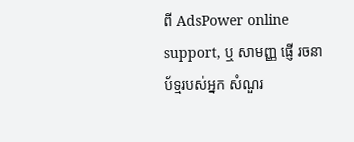ពី AdsPower online support, ឬ សាមញ្ញ ផ្ញើ រចនាប័ទ្មរបស់អ្នក សំណួរ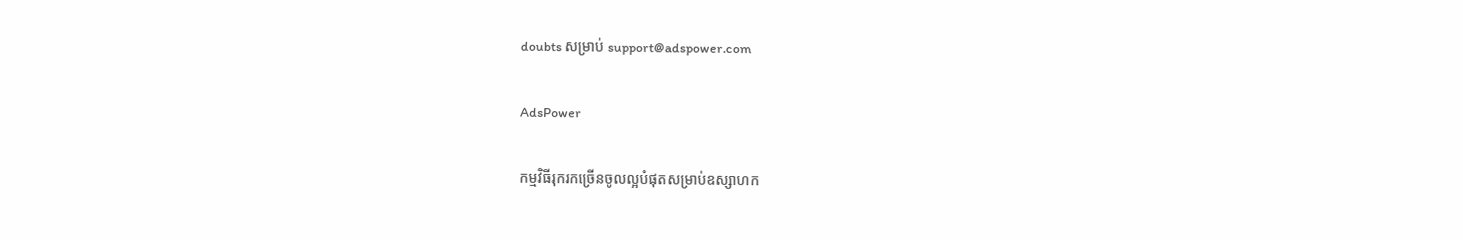doubts សម្រាប់ support@adspower.com

AdsPower

កម្មវិធីរុករកច្រើនចូលល្អបំផុតសម្រាប់ឧស្សាហក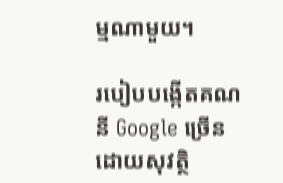ម្មណាមួយ។

របៀបបង្កើតគណនី Google ច្រើនដោយសុវត្ថិ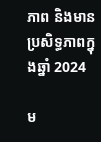ភាព និងមានប្រសិទ្ធភាពក្នុងឆ្នាំ 2024

ម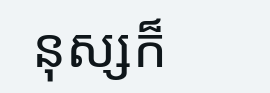នុស្សក៏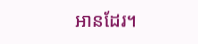អានដែរ។